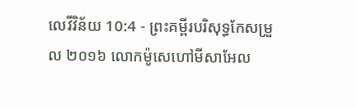លេវីវិន័យ 10:4 - ព្រះគម្ពីរបរិសុទ្ធកែសម្រួល ២០១៦ លោកម៉ូសេហៅមីសាអែល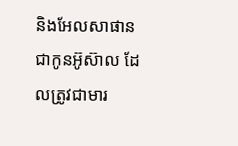និងអែលសាផាន ជាកូនអ៊ូស៊ាល ដែលត្រូវជាមារ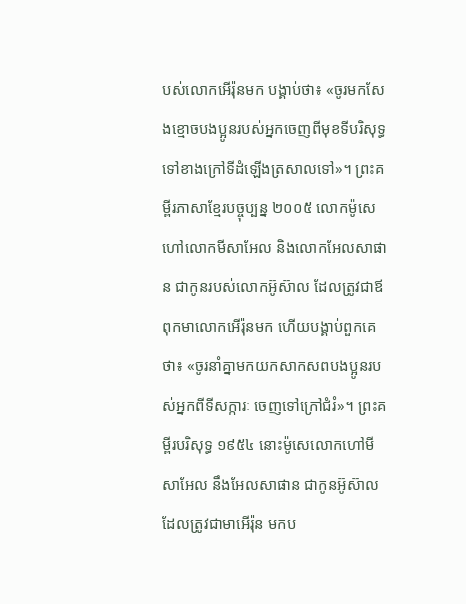បស់លោកអើរ៉ុនមក បង្គាប់ថា៖ «ចូរមកសែងខ្មោចបងប្អូនរបស់អ្នកចេញពីមុខទីបរិសុទ្ធទៅខាងក្រៅទីដំឡើងត្រសាលទៅ»។ ព្រះគម្ពីរភាសាខ្មែរបច្ចុប្បន្ន ២០០៥ លោកម៉ូសេហៅលោកមីសាអែល និងលោកអែលសាផាន ជាកូនរបស់លោកអ៊ូស៊ាល ដែលត្រូវជាឪពុកមាលោកអើរ៉ុនមក ហើយបង្គាប់ពួកគេថា៖ «ចូរនាំគ្នាមកយកសាកសពបងប្អូនរបស់អ្នកពីទីសក្ការៈ ចេញទៅក្រៅជំរំ»។ ព្រះគម្ពីរបរិសុទ្ធ ១៩៥៤ នោះម៉ូសេលោកហៅមីសាអែល នឹងអែលសាផាន ជាកូនអ៊ូស៊ាល ដែលត្រូវជាមាអើរ៉ុន មកប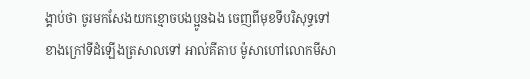ង្គាប់ថា ចូរមកសែងយកខ្មោចបងប្អូនឯង ចេញពីមុខទីបរិសុទ្ធទៅខាងក្រៅទីដំឡើងត្រសាលទៅ អាល់គីតាប ម៉ូសាហៅលោកមីសា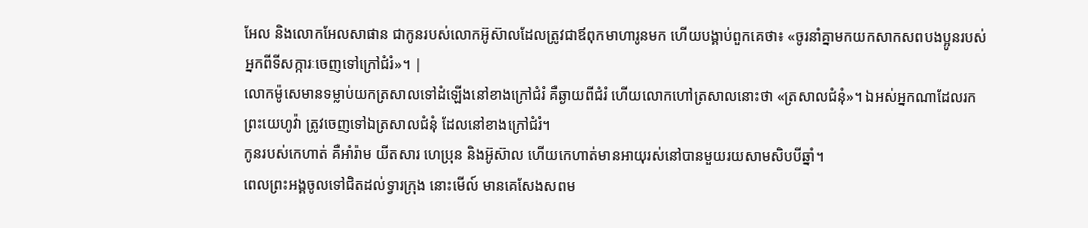អែល និងលោកអែលសាផាន ជាកូនរបស់លោកអ៊ូស៊ាលដែលត្រូវជាឪពុកមាហារូនមក ហើយបង្គាប់ពួកគេថា៖ «ចូរនាំគ្នាមកយកសាកសពបងប្អូនរបស់អ្នកពីទីសក្ការៈចេញទៅក្រៅជំរំ»។ |
លោកម៉ូសេមានទម្លាប់យកត្រសាលទៅដំឡើងនៅខាងក្រៅជំរំ គឺឆ្ងាយពីជំរំ ហើយលោកហៅត្រសាលនោះថា «ត្រសាលជំនុំ»។ ឯអស់អ្នកណាដែលរកព្រះយេហូវ៉ា ត្រូវចេញទៅឯត្រសាលជំនុំ ដែលនៅខាងក្រៅជំរំ។
កូនរបស់កេហាត់ គឺអាំរ៉ាម យីតសារ ហេប្រុន និងអ៊ូស៊ាល ហើយកេហាត់មានអាយុរស់នៅបានមួយរយសាមសិបបីឆ្នាំ។
ពេលព្រះអង្គចូលទៅជិតដល់ទ្វារក្រុង នោះមើល៍ មានគេសែងសពម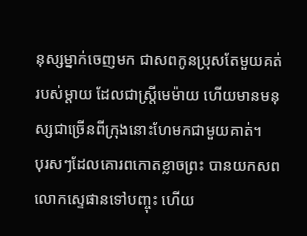នុស្សម្នាក់ចេញមក ជាសពកូនប្រុសតែមួយគត់របស់ម្តាយ ដែលជាស្រ្ដីមេម៉ាយ ហើយមានមនុស្សជាច្រើនពីក្រុងនោះហែមកជាមួយគាត់។
បុរសៗដែលគោរពកោតខ្លាចព្រះ បានយកសពលោកស្ទេផានទៅបញ្ចុះ ហើយ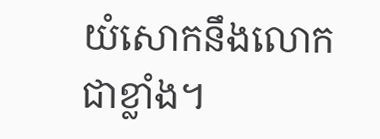យំសោកនឹងលោកជាខ្លាំង។